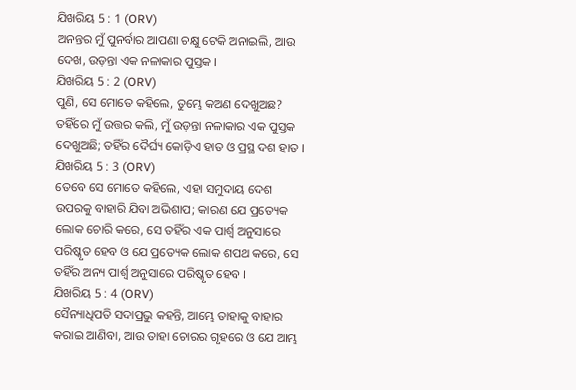ଯିଖରିୟ 5 : 1 (ORV)
ଅନନ୍ତର ମୁଁ ପୁନର୍ବାର ଆପଣା ଚକ୍ଷୁ ଟେକି ଅନାଇଲି, ଆଉ ଦେଖ, ଉଡ଼ନ୍ତା ଏକ ନଳାକାର ପୁସ୍ତକ ।
ଯିଖରିୟ 5 : 2 (ORV)
ପୁଣି, ସେ ମୋତେ କହିଲେ, ତୁମ୍ଭେ କଅଣ ଦେଖୁଅଛ? ତହିଁରେ ମୁଁ ଉତ୍ତର କଲି, ମୁଁ ଉଡ଼ନ୍ତା ନଳାକାର ଏକ ପୁସ୍ତକ ଦେଖୁଅଛି; ତହିଁର ଦୈର୍ଘ୍ୟ କୋଡ଼ିଏ ହାତ ଓ ପ୍ରସ୍ଥ ଦଶ ହାତ ।
ଯିଖରିୟ 5 : 3 (ORV)
ତେବେ ସେ ମୋତେ କହିଲେ, ଏହା ସମୁଦାୟ ଦେଶ ଉପରକୁ ବାହାରି ଯିବା ଅଭିଶାପ; କାରଣ ଯେ ପ୍ରତ୍ୟେକ ଲୋକ ଚୋରି କରେ, ସେ ତହିଁର ଏକ ପାର୍ଶ୍ଵ ଅନୁସାରେ ପରିଷ୍କୃତ ହେବ ଓ ଯେ ପ୍ରତ୍ୟେକ ଲୋକ ଶପଥ କରେ, ସେ ତହିଁର ଅନ୍ୟ ପାର୍ଶ୍ଵ ଅନୁସାରେ ପରିଷ୍କୃତ ହେବ ।
ଯିଖରିୟ 5 : 4 (ORV)
ସୈନ୍ୟାଧିପତି ସଦାପ୍ରଭୁ କହନ୍ତି, ଆମ୍ଭେ ତାହାକୁ ବାହାର କରାଇ ଆଣିବା, ଆଉ ତାହା ଚୋରର ଗୃହରେ ଓ ଯେ ଆମ୍ଭ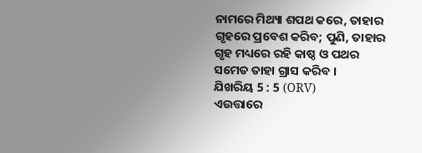ନାମରେ ମିଥ୍ୟା ଶପଥ କରେ, ତାହାର ଗୃହରେ ପ୍ରବେଶ କରିବ; ପୁଣି, ତାହାର ଗୃହ ମଧ୍ୟରେ ରହି କାଷ୍ଠ ଓ ପଥର ସମେତ ତାହା ଗ୍ରାସ କରିବ ।
ଯିଖରିୟ 5 : 5 (ORV)
ଏଉତ୍ତାରେ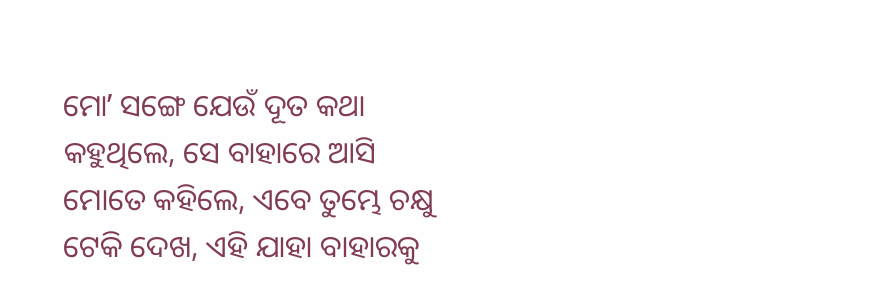ମୋʼ ସଙ୍ଗେ ଯେଉଁ ଦୂତ କଥା କହୁଥିଲେ, ସେ ବାହାରେ ଆସି ମୋତେ କହିଲେ, ଏବେ ତୁମ୍ଭେ ଚକ୍ଷୁ ଟେକି ଦେଖ, ଏହି ଯାହା ବାହାରକୁ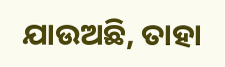ଯାଉଅଛି, ତାହା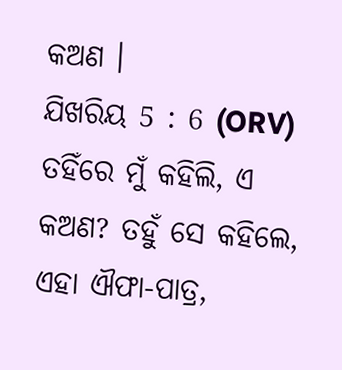କଅଣ ।
ଯିଖରିୟ 5 : 6 (ORV)
ତହିଁରେ ମୁଁ କହିଲି, ଏ କଅଣ? ତହୁଁ ସେ କହିଲେ, ଏହା ଐଫା-ପାତ୍ର,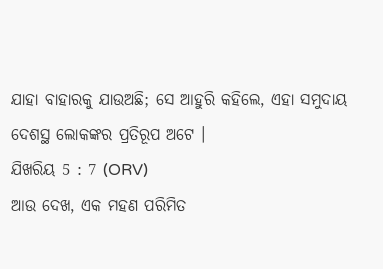ଯାହା ବାହାରକୁ ଯାଉଅଛି; ସେ ଆହୁରି କହିଲେ, ଏହା ସମୁଦାୟ ଦେଶସ୍ଥ ଲୋକଙ୍କର ପ୍ରତିରୂପ ଅଟେ ।
ଯିଖରିୟ 5 : 7 (ORV)
ଆଉ ଦେଖ, ଏକ ମହଣ ପରିମିତ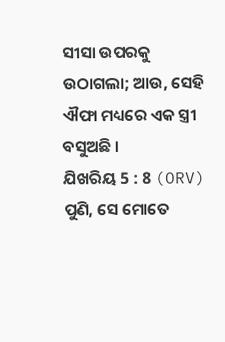ସୀସା ଉପରକୁ ଉଠାଗଲା; ଆଉ, ସେହି ଐଫା ମଧ୍ୟରେ ଏକ ସ୍ତ୍ରୀ ବସୁଅଛି ।
ଯିଖରିୟ 5 : 8 (ORV)
ପୁଣି, ସେ ମୋତେ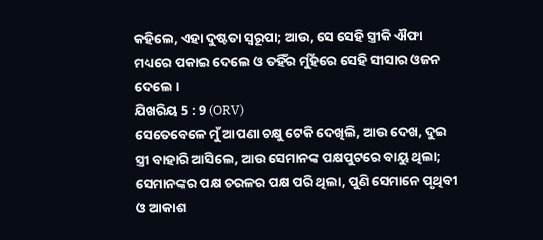କହିଲେ, ଏହା ଦୁଷ୍ଟତା ସ୍ଵରୂପା; ଆଉ, ସେ ସେହି ସ୍ତ୍ରୀକି ଐଫା ମଧ୍ୟରେ ପକାଇ ଦେଲେ ଓ ତହିଁର ର୍ମୁଁହରେ ସେହି ସୀସାର ଓଜନ ଦେଲେ ।
ଯିଖରିୟ 5 : 9 (ORV)
ସେତେବେଳେ ମୁଁ ଆପଣା ଚକ୍ଷୁ ଟେକି ଦେଖିଲି, ଆଉ ଦେଖ, ଦୁଇ ସ୍ତ୍ରୀ ବାହାରି ଆସିଲେ, ଆଉ ସେମାନଙ୍କ ପକ୍ଷପୁଟରେ ବାୟୁ ଥିଲା; ସେମାନଙ୍କର ପକ୍ଷ ଚରଳର ପକ୍ଷ ପରି ଥିଲା, ପୁଣି ସେମାନେ ପୃଥିବୀ ଓ ଆକାଶ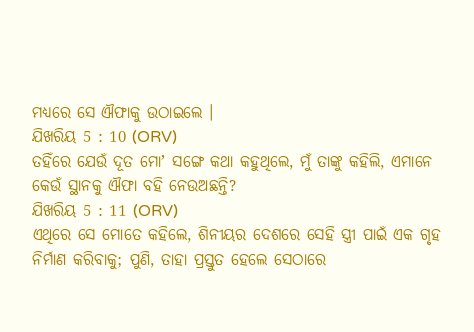ମଧ୍ୟରେ ସେ ଐଫାକୁ ଉଠାଇଲେ ।
ଯିଖରିୟ 5 : 10 (ORV)
ତହିଁରେ ଯେଉଁ ଦୂତ ମୋʼ ସଙ୍ଗେ କଥା କହୁଥିଲେ, ମୁଁ ତାଙ୍କୁ କହିଲି, ଏମାନେ କେଉଁ ସ୍ଥାନକୁ ଐଫା ବହି ନେଉଅଛନ୍ତି?
ଯିଖରିୟ 5 : 11 (ORV)
ଏଥିରେ ସେ ମୋତେ କହିଲେ, ଶିନୀୟର ଦେଶରେ ସେହି ସ୍ତ୍ରୀ ପାଇଁ ଏକ ଗୃହ ନିର୍ମାଣ କରିବାକୁ; ପୁଣି, ତାହା ପ୍ରସ୍ତୁତ ହେଲେ ସେଠାରେ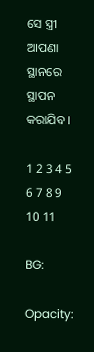ସେ ସ୍ତ୍ରୀ ଆପଣା ସ୍ଥାନରେ ସ୍ଥାପନ କରାଯିବ ।

1 2 3 4 5 6 7 8 9 10 11

BG:

Opacity: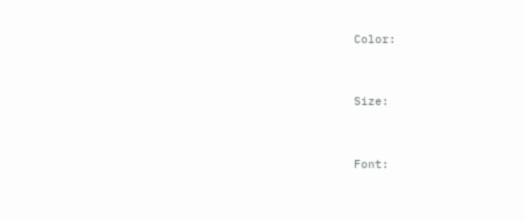Color:


Size:


Font: